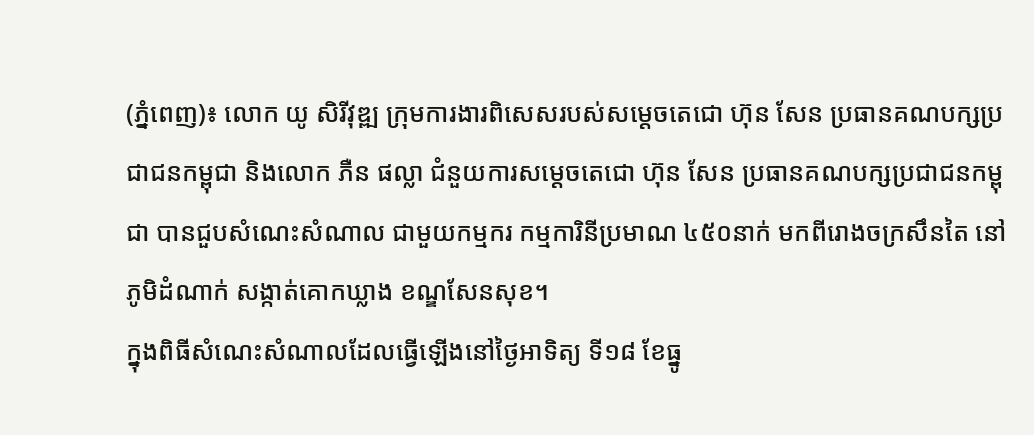(ភ្នំពេញ)៖ លោក យូ សិរីវុឌ្ឍ ក្រុមការងារពិសេសរបស់សម្តេចតេជោ ហ៊ុន សែន ប្រធានគណបក្សប្រជាជនកម្ពុជា និងលោក ភឺន ផល្លា ជំនួយការសម្តេចតេជោ ហ៊ុន សែន ប្រធានគណបក្សប្រជាជនកម្ពុជា បានជួបសំណេះសំណាល ជាមួយកម្មករ កម្មការិនីប្រមាណ ៤៥០នាក់ មកពីរោងចក្រសឹនតៃ នៅភូមិដំណាក់ សង្កាត់គោកឃ្លាង ខណ្ឌសែនសុខ។
ក្នុងពិធីសំណេះសំណាលដែលធ្វើឡើងនៅថ្ងៃអាទិត្យ ទី១៨ ខែធ្នូ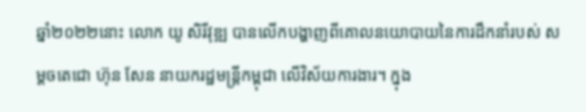ឆ្នាំ២០២២នោះ លោក យូ សិរីវុឌ្ឍ បានលើកបង្ហាញពីគោលនយោបាយនៃការដឹកនាំរបស់ សម្តចតេជោ ហ៊ុន សែន នាយករដ្ឋមន្ត្រីកម្ពុជា លើវិស័យការងារ។ ក្នុង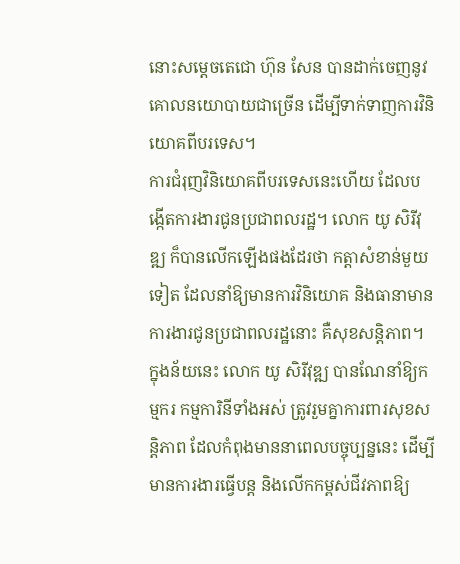នោះសម្តេចតេជោ ហ៊ុន សែន បានដាក់ចេញនូវគោលនយោបាយជាច្រើន ដើម្បីទាក់ទាញការវិនិយោគពីបរទេស។
ការជំរុញវិនិយោគពីបរទេសនេះហើយ ដែលបង្កើតការងារជូនប្រជាពលរដ្ឋ។ លោក យូ សិរីវុឌ្ឍ ក៏បានលើកឡើងផងដែរថា កត្តាសំខាន់មួយទៀត ដែលនាំឱ្យមានការវិនិយោគ និងធានាមានការងារជូនប្រជាពលរដ្ឋនោះ គឺសុខសន្តិភាព។
ក្នុងន័យនេះ លោក យូ សិរីវុឌ្ឍ បានណែនាំឱ្យកម្មករ កម្មការិនីទាំងអស់ ត្រូវរួមគ្នាការពារសុខសន្តិភាព ដែលកំពុងមាននាពេលបច្ចុប្បន្ននេះ ដើម្បីមានការងារធ្វើបន្ត និងលើកកម្ពស់ជីវភាពឱ្យ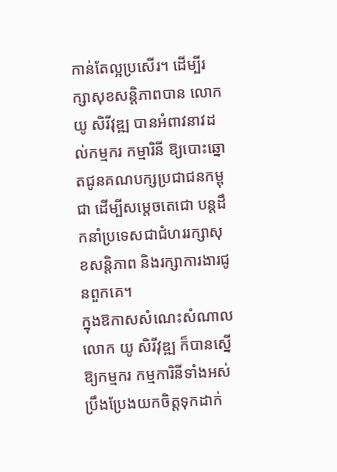កាន់តែល្អប្រសើរ។ ដើម្បីរក្សាសុខសន្តិភាពបាន លោក យូ សិរីវុឌ្ឍ បានអំពាវនាវដល់កម្មករ កម្មារិនី ឱ្យបោះឆ្នោតជូនគណបក្សប្រជាជនកម្ពុជា ដើម្បីសម្តេចតេជោ បន្តដឹកនាំប្រទេសជាជំហររក្សាសុខសន្តិភាព និងរក្សាការងារជូនពួកគេ។
ក្នុងឱកាសសំណេះសំណាលលោក យូ សិរីវុឌ្ឍ ក៏បានស្នើឱ្យកម្មករ កម្មការិនីទាំងអស់ ប្រឹងប្រែងយកចិត្តទុកដាក់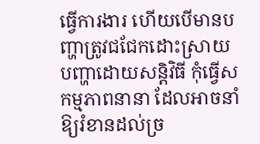ធ្វើការងារ ហើយបើមានបញ្ហាត្រូវជជែកដោះស្រាយបញ្ហាដោយសន្តិវិធី កុំធ្វើសកម្មភាពនានា ដែលអាចនាំឱ្យរំខានដល់ច្រ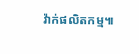វ៉ាក់ផលិតកម្ម៕